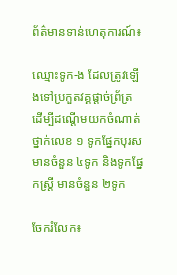ព័ត៌មានទាន់ហេតុការណ៍៖

ឈ្មោះទូក-ង ដែលត្រូវឡើងទៅប្រកួតវគ្គផ្ដាច់ព្រ័ត្រ ដើម្បីដណ្ដើមយកចំណាត់ថ្នាក់លេខ ១ ទូកផ្នែកបុរស មានចំនួន ៤ទូក និងទូកផ្នែកស្ត្រី មានចំនួន ២ទូក

ចែករំលែក៖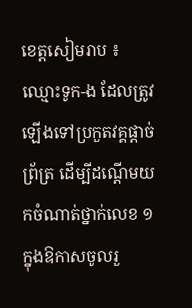ខេត្តសៀមរាប ៖ ឈ្មោះទូក-ង ដែលត្រូវឡើងទៅប្រកួតវគ្គផ្ដាច់ព្រ័ត្រ ដើម្បីដណ្ដើមយកចំណាត់ថ្នាក់លេខ ១ ក្នុងឱកាសចូលរួ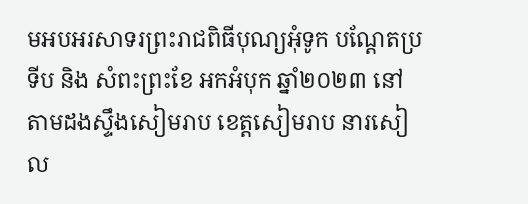មអបអរសាទរព្រះរាជពិធីបុណ្យអុំទូក បណ្ដែតប្រទីប និង សំពះព្រះខែ អកអំបុក ឆ្នាំ២០២៣ នៅតាមដងស្ទឹងសៀមរាប ខេត្តសៀមរាប នារសៀល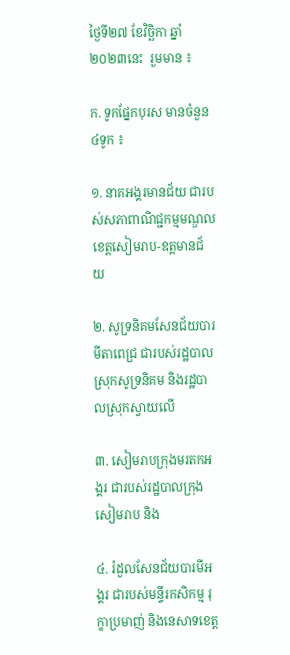ថ្ងៃទី២៧ ខែវិច្ឆិកា ឆ្នាំ២០២៣នេះ  រួមមាន ៖

ក. ទូកផ្នែកបុរស មានចំនួន ៤ទូក ៖

១. នាគអង្គរមានជ័យ ជារបស់សភាពាណិជ្ជកម្មមណ្ឌលខេត្តសៀមរាប-ឧត្តមានជ័យ

២. សូទ្រនិគមសែនជ័យបារមីតាពេជ្រ ជារបស់រដ្ឋបាលស្រុកសូទ្រនិគម និងរដ្ឋបាលស្រុកស្វាយលើ

៣. សៀមរាបក្រុងមរតកអង្គរ ជារបស់រដ្ឋបាលក្រុងសៀមរាប និង

៤. រំដួលសែនជ័យបារមីអង្គរ ជារបស់មន្ទីរកសិកម្ម រុក្ខាប្រមាញ់ និងនេសាទខេត្ត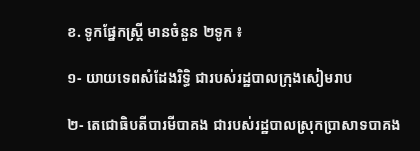ខ. ទូកផ្នែកស្ត្រី មានចំនួន ២ទូក ៖

១- យាយទេពសំដែងរិទ្ធិ ជារបស់រដ្ឋបាលក្រុងសៀមរាប

២- តេជោធិបតីបារមីបាគង ជារបស់រដ្ឋបាលស្រុកប្រាសាទបាគង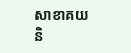សាខាគយ និ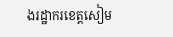ងរដ្ឋាករខេត្តសៀម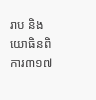រាប និងយោធិនពិការ៣១៧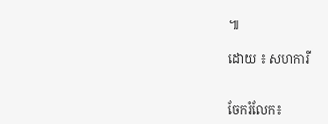៕

ដោយ ៖ សហការី


ចែករំលែក៖